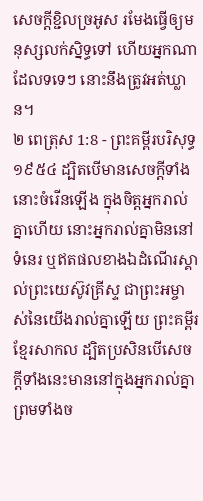សេចក្ដីខ្ជិលច្រអូស រមែងធ្វើឲ្យមនុស្សលក់ស្និទ្ធទៅ ហើយអ្នកណាដែលទទេៗ នោះនឹងត្រូវអត់ឃ្លាន។
២ ពេត្រុស 1:8 - ព្រះគម្ពីរបរិសុទ្ធ ១៩៥៤ ដ្បិតបើមានសេចក្ដីទាំងនោះចំរើនឡើង ក្នុងចិត្តអ្នករាល់គ្នាហើយ នោះអ្នករាល់គ្នាមិននៅទំនេរ ឬឥតផលខាងឯដំណើរស្គាល់ព្រះយេស៊ូវគ្រីស្ទ ជាព្រះអម្ចាស់នៃយើងរាល់គ្នាឡើយ ព្រះគម្ពីរខ្មែរសាកល ដ្បិតប្រសិនបើសេចក្ដីទាំងនេះមាននៅក្នុងអ្នករាល់គ្នា ព្រមទាំងច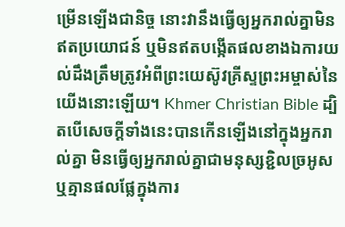ម្រើនឡើងជានិច្ច នោះវានឹងធ្វើឲ្យអ្នករាល់គ្នាមិនឥតប្រយោជន៍ ឬមិនឥតបង្កើតផលខាងឯការយល់ដឹងត្រឹមត្រូវអំពីព្រះយេស៊ូវគ្រីស្ទព្រះអម្ចាស់នៃយើងនោះឡើយ។ Khmer Christian Bible ដ្បិតបើសេចក្ដីទាំងនេះបានកើនឡើងនៅក្នុងអ្នករាល់គ្នា មិនធ្វើឲ្យអ្នករាល់គ្នាជាមនុស្សខ្ជិលច្រអូស ឬគ្មានផលផ្លែក្នុងការ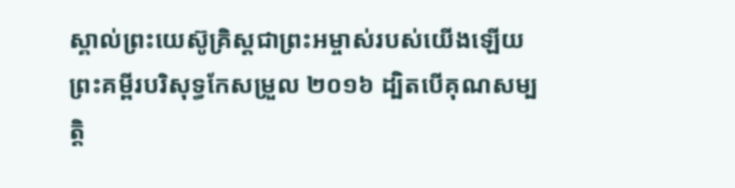ស្គាល់ព្រះយេស៊ូគ្រិស្ដជាព្រះអម្ចាស់របស់យើងឡើយ ព្រះគម្ពីរបរិសុទ្ធកែសម្រួល ២០១៦ ដ្បិតបើគុណសម្បត្តិ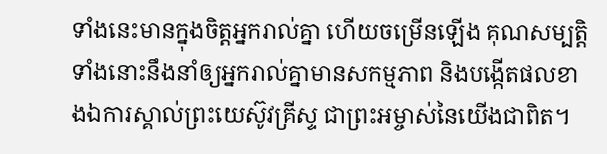ទាំងនេះមានក្នុងចិត្តអ្នករាល់គ្នា ហើយចម្រើនឡើង គុណសម្បត្តិទាំងនោះនឹងនាំឲ្យអ្នករាល់គ្នាមានសកម្មភាព និងបង្កើតផលខាងឯការស្គាល់ព្រះយេស៊ូវគ្រីស្ទ ជាព្រះអម្ចាស់នៃយើងជាពិត។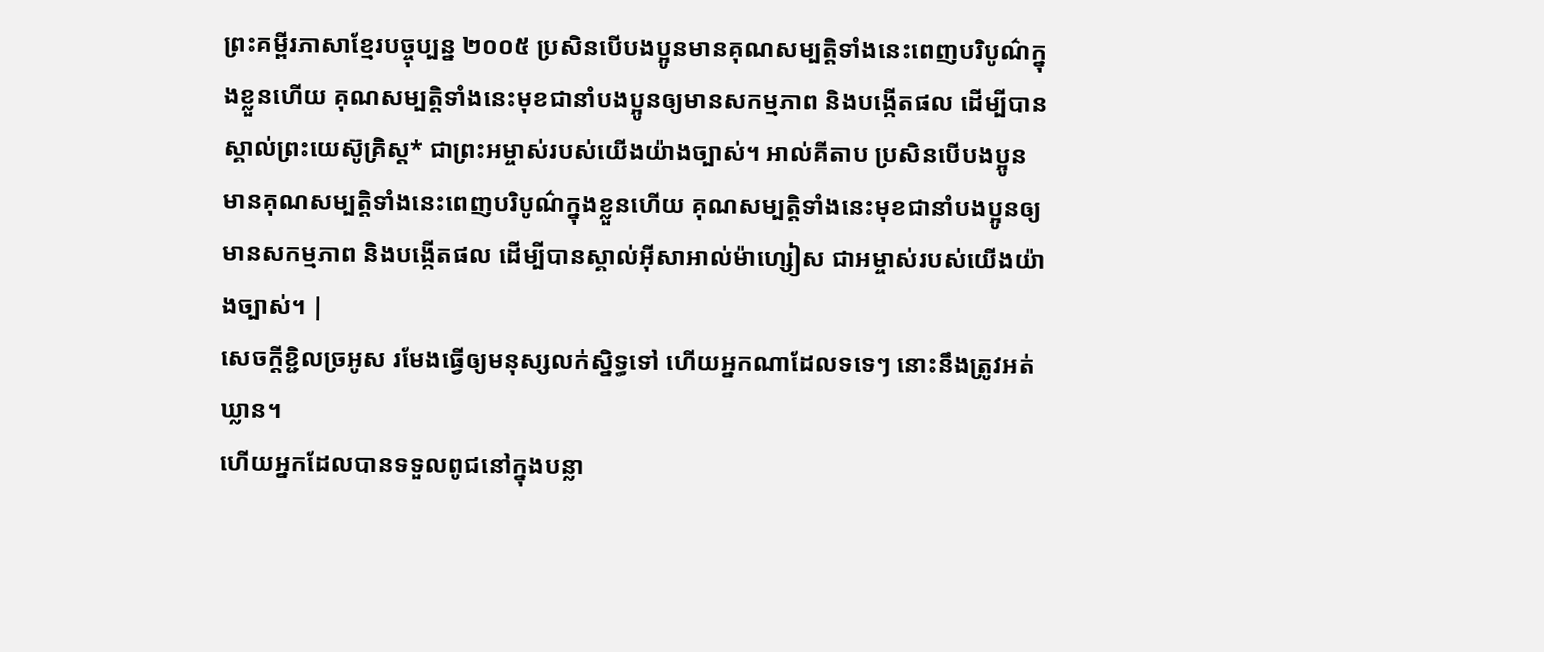ព្រះគម្ពីរភាសាខ្មែរបច្ចុប្បន្ន ២០០៥ ប្រសិនបើបងប្អូនមានគុណសម្បត្តិទាំងនេះពេញបរិបូណ៌ក្នុងខ្លួនហើយ គុណសម្បត្តិទាំងនេះមុខជានាំបងប្អូនឲ្យមានសកម្មភាព និងបង្កើតផល ដើម្បីបានស្គាល់ព្រះយេស៊ូគ្រិស្ត* ជាព្រះអម្ចាស់របស់យើងយ៉ាងច្បាស់។ អាល់គីតាប ប្រសិនបើបងប្អូនមានគុណសម្បត្តិទាំងនេះពេញបរិបូណ៌ក្នុងខ្លួនហើយ គុណសម្បត្តិទាំងនេះមុខជានាំបងប្អូនឲ្យមានសកម្មភាព និងបង្កើតផល ដើម្បីបានស្គាល់អ៊ីសាអាល់ម៉ាហ្សៀស ជាអម្ចាស់របស់យើងយ៉ាងច្បាស់។ |
សេចក្ដីខ្ជិលច្រអូស រមែងធ្វើឲ្យមនុស្សលក់ស្និទ្ធទៅ ហើយអ្នកណាដែលទទេៗ នោះនឹងត្រូវអត់ឃ្លាន។
ហើយអ្នកដែលបានទទួលពូជនៅក្នុងបន្លា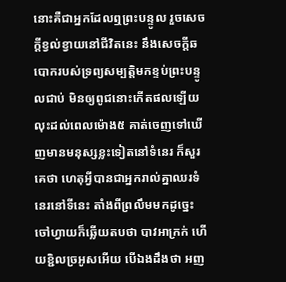នោះគឺជាអ្នកដែលឮព្រះបន្ទូល រួចសេចក្ដីខ្វល់ខ្វាយនៅជីវិតនេះ នឹងសេចក្ដីឆបោករបស់ទ្រព្យសម្បត្តិមកខ្ទប់ព្រះបន្ទូលជាប់ មិនឲ្យពូជនោះកើតផលឡើយ
លុះដល់ពេលម៉ោង៥ គាត់ចេញទៅឃើញមានមនុស្សខ្លះទៀតនៅទំនេរ ក៏សួរគេថា ហេតុអ្វីបានជាអ្នករាល់គ្នាឈរទំនេរនៅទីនេះ តាំងពីព្រលឹមមកដូច្នេះ
ចៅហ្វាយក៏ឆ្លើយតបថា បាវអាក្រក់ ហើយខ្ជិលច្រអូសអើយ បើឯងដឹងថា អញ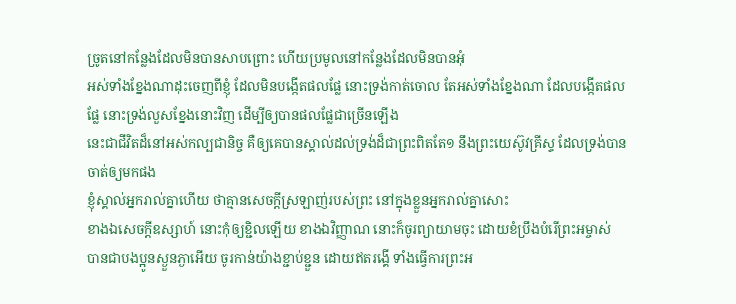ច្រូតនៅកន្លែងដែលមិនបានសាបព្រោះ ហើយប្រមូលនៅកន្លែងដែលមិនបានអុំ
អស់ទាំងខ្នែងណាដុះចេញពីខ្ញុំ ដែលមិនបង្កើតផលផ្លែ នោះទ្រង់កាត់ចោល តែអស់ទាំងខ្នែងណា ដែលបង្កើតផលផ្លែ នោះទ្រង់លួសខ្នែងនោះវិញ ដើម្បីឲ្យបានផលផ្លែជាច្រើនឡើង
នេះជាជីវិតដ៏នៅអស់កល្បជានិច្ច គឺឲ្យគេបានស្គាល់ដល់ទ្រង់ដ៏ជាព្រះពិតតែ១ នឹងព្រះយេស៊ូវគ្រីស្ទ ដែលទ្រង់បានចាត់ឲ្យមកផង
ខ្ញុំស្គាល់អ្នករាល់គ្នាហើយ ថាគ្មានសេចក្ដីស្រឡាញ់របស់ព្រះ នៅក្នុងខ្លួនអ្នករាល់គ្នាសោះ
ខាងឯសេចក្ដីឧស្សាហ៍ នោះកុំឲ្យខ្ជិលឡើយ ខាងឯវិញ្ញាណ នោះក៏ចូរព្យាយាមចុះ ដោយខំប្រឹងបំរើព្រះអម្ចាស់
បានជាបងប្អូនស្ងួនភ្ងាអើយ ចូរកាន់យ៉ាងខ្ជាប់ខ្ជួន ដោយឥតរង្គើ ទាំងធ្វើការព្រះអ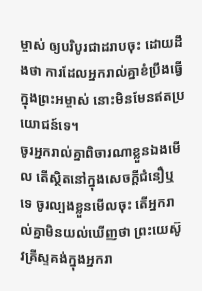ម្ចាស់ ឲ្យបរិបូរជាដរាបចុះ ដោយដឹងថា ការដែលអ្នករាល់គ្នាខំប្រឹងធ្វើក្នុងព្រះអម្ចាស់ នោះមិនមែនឥតប្រយោជន៍ទេ។
ចូរអ្នករាល់គ្នាពិចារណាខ្លួនឯងមើល តើស្ថិតនៅក្នុងសេចក្ដីជំនឿឬទេ ចូរល្បងខ្លួនមើលចុះ តើអ្នករាល់គ្នាមិនយល់ឃើញថា ព្រះយេស៊ូវគ្រីស្ទគង់ក្នុងអ្នករា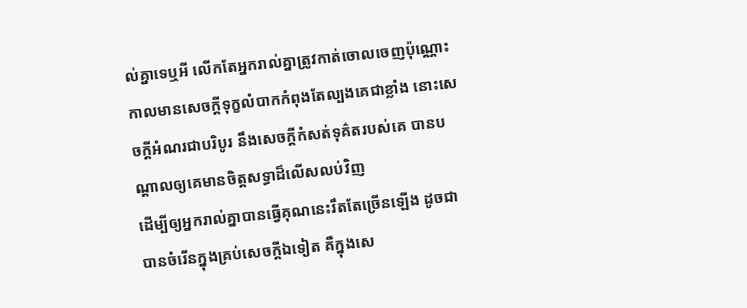ល់គ្នាទេឬអី លើកតែអ្នករាល់គ្នាត្រូវកាត់ចោលចេញប៉ុណ្ណោះ
កាលមានសេចក្ដីទុក្ខលំបាកកំពុងតែល្បងគេជាខ្លាំង នោះសេចក្ដីអំណរជាបរិបូរ នឹងសេចក្ដីកំសត់ទុគ៌តរបស់គេ បានបណ្តាលឲ្យគេមានចិត្តសទ្ធាដ៏លើសលប់វិញ
ដើម្បីឲ្យអ្នករាល់គ្នាបានធ្វើគុណនេះរឹតតែច្រើនឡើង ដូចជាបានចំរើនក្នុងគ្រប់សេចក្ដីឯទៀត គឺក្នុងសេ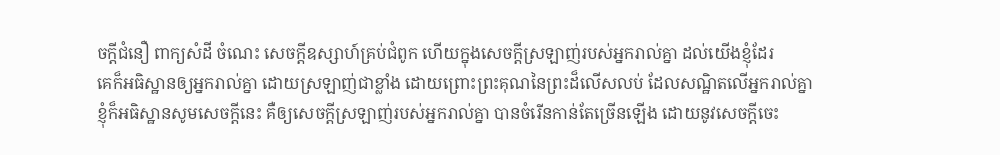ចក្ដីជំនឿ ពាក្យសំដី ចំណេះ សេចក្ដីឧស្សាហ៍គ្រប់ជំពូក ហើយក្នុងសេចក្ដីស្រឡាញ់របស់អ្នករាល់គ្នា ដល់យើងខ្ញុំដែរ
គេក៏អធិស្ឋានឲ្យអ្នករាល់គ្នា ដោយស្រឡាញ់ជាខ្លាំង ដោយព្រោះព្រះគុណនៃព្រះដ៏លើសលប់ ដែលសណ្ឋិតលើអ្នករាល់គ្នា
ខ្ញុំក៏អធិស្ឋានសូមសេចក្ដីនេះ គឺឲ្យសេចក្ដីស្រឡាញ់របស់អ្នករាល់គ្នា បានចំរើនកាន់តែច្រើនឡើង ដោយនូវសេចក្ដីចេះ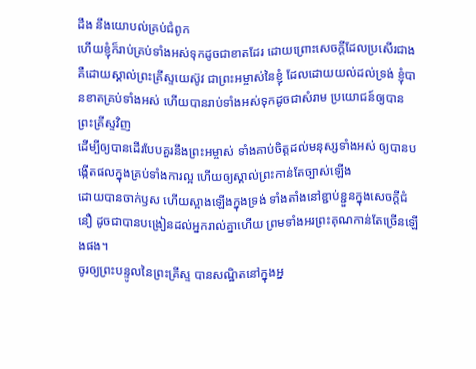ដឹង នឹងយោបល់គ្រប់ជំពូក
ហើយខ្ញុំក៏រាប់គ្រប់ទាំងអស់ទុកដូចជាខាតដែរ ដោយព្រោះសេចក្ដីដែលប្រសើរជាង គឺដោយស្គាល់ព្រះគ្រីស្ទយេស៊ូវ ជាព្រះអម្ចាស់នៃខ្ញុំ ដែលដោយយល់ដល់ទ្រង់ ខ្ញុំបានខាតគ្រប់ទាំងអស់ ហើយបានរាប់ទាំងអស់ទុកដូចជាសំរាម ប្រយោជន៍ឲ្យបានព្រះគ្រីស្ទវិញ
ដើម្បីឲ្យបានដើរបែបគួរនឹងព្រះអម្ចាស់ ទាំងគាប់ចិត្តដល់មនុស្សទាំងអស់ ឲ្យបានបង្កើតផលក្នុងគ្រប់ទាំងការល្អ ហើយឲ្យស្គាល់ព្រះកាន់តែច្បាស់ឡើង
ដោយបានចាក់ឫស ហើយស្អាងឡើងក្នុងទ្រង់ ទាំងតាំងនៅខ្ជាប់ខ្ជួនក្នុងសេចក្ដីជំនឿ ដូចជាបានបង្រៀនដល់អ្នករាល់គ្នាហើយ ព្រមទាំងអរព្រះគុណកាន់តែច្រើនឡើងផង។
ចូរឲ្យព្រះបន្ទូលនៃព្រះគ្រីស្ទ បានសណ្ឋិតនៅក្នុងអ្ន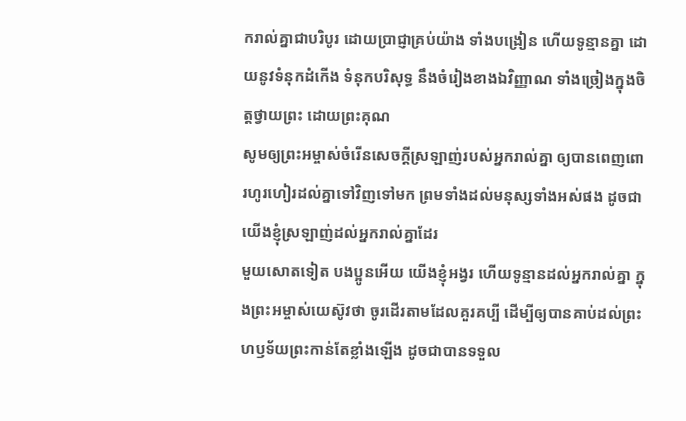ករាល់គ្នាជាបរិបូរ ដោយប្រាជ្ញាគ្រប់យ៉ាង ទាំងបង្រៀន ហើយទូន្មានគ្នា ដោយនូវទំនុកដំកើង ទំនុកបរិសុទ្ធ នឹងចំរៀងខាងឯវិញ្ញាណ ទាំងច្រៀងក្នុងចិត្តថ្វាយព្រះ ដោយព្រះគុណ
សូមឲ្យព្រះអម្ចាស់ចំរើនសេចក្ដីស្រឡាញ់របស់អ្នករាល់គ្នា ឲ្យបានពេញពោរហូរហៀរដល់គ្នាទៅវិញទៅមក ព្រមទាំងដល់មនុស្សទាំងអស់ផង ដូចជាយើងខ្ញុំស្រឡាញ់ដល់អ្នករាល់គ្នាដែរ
មួយសោតទៀត បងប្អូនអើយ យើងខ្ញុំអង្វរ ហើយទូន្មានដល់អ្នករាល់គ្នា ក្នុងព្រះអម្ចាស់យេស៊ូវថា ចូរដើរតាមដែលគួរគប្បី ដើម្បីឲ្យបានគាប់ដល់ព្រះហឫទ័យព្រះកាន់តែខ្លាំងឡើង ដូចជាបានទទួល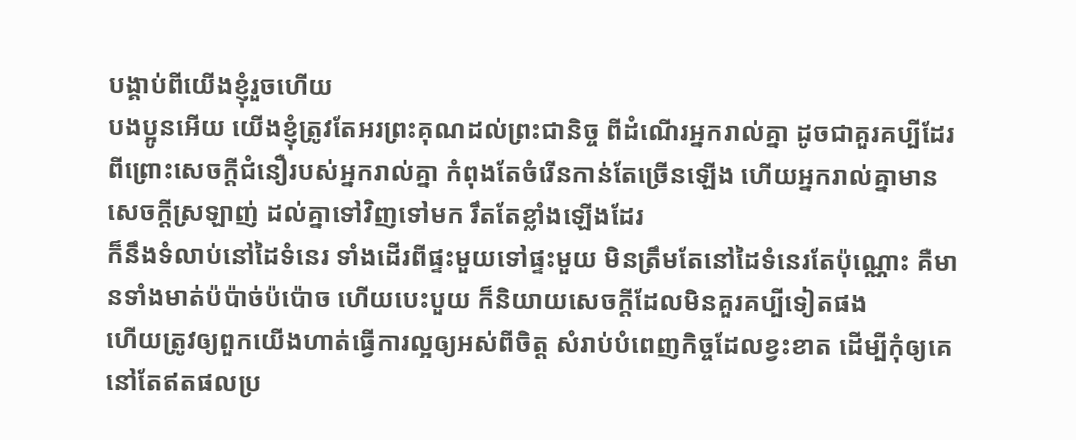បង្គាប់ពីយើងខ្ញុំរួចហើយ
បងប្អូនអើយ យើងខ្ញុំត្រូវតែអរព្រះគុណដល់ព្រះជានិច្ច ពីដំណើរអ្នករាល់គ្នា ដូចជាគួរគប្បីដែរ ពីព្រោះសេចក្ដីជំនឿរបស់អ្នករាល់គ្នា កំពុងតែចំរើនកាន់តែច្រើនឡើង ហើយអ្នករាល់គ្នាមានសេចក្ដីស្រឡាញ់ ដល់គ្នាទៅវិញទៅមក រឹតតែខ្លាំងឡើងដែរ
ក៏នឹងទំលាប់នៅដៃទំនេរ ទាំងដើរពីផ្ទះមួយទៅផ្ទះមួយ មិនត្រឹមតែនៅដៃទំនេរតែប៉ុណ្ណោះ គឺមានទាំងមាត់ប៉ប៉ាច់ប៉ប៉ោច ហើយបេះបួយ ក៏និយាយសេចក្ដីដែលមិនគួរគប្បីទៀតផង
ហើយត្រូវឲ្យពួកយើងហាត់ធ្វើការល្អឲ្យអស់ពីចិត្ត សំរាប់បំពេញកិច្ចដែលខ្វះខាត ដើម្បីកុំឲ្យគេនៅតែឥតផលប្រ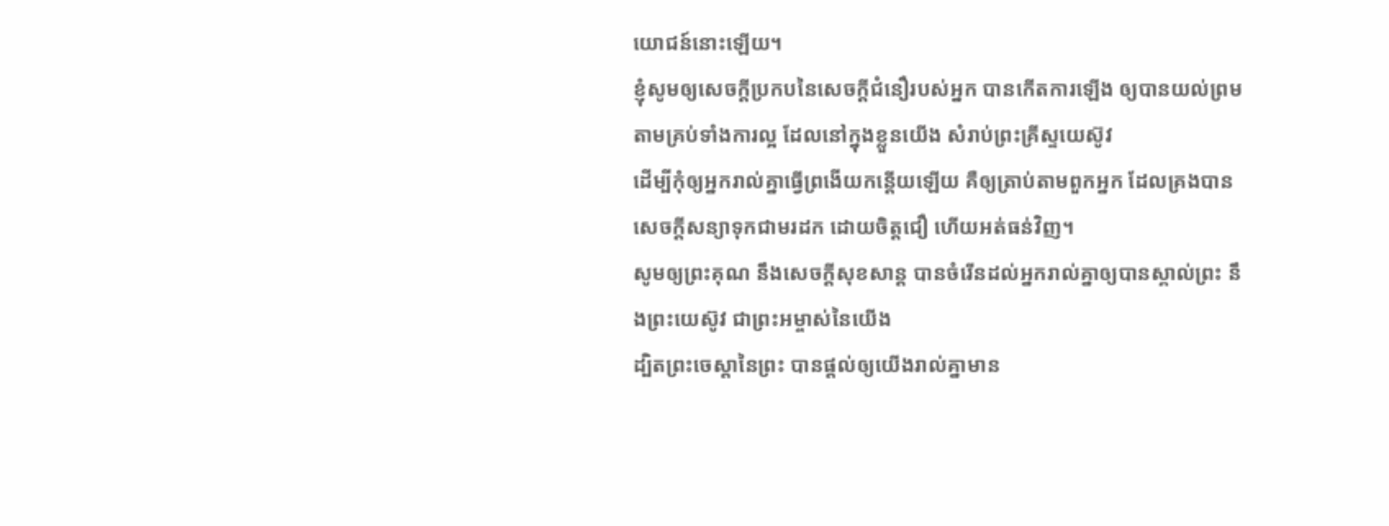យោជន៍នោះឡើយ។
ខ្ញុំសូមឲ្យសេចក្ដីប្រកបនៃសេចក្ដីជំនឿរបស់អ្នក បានកើតការឡើង ឲ្យបានយល់ព្រមតាមគ្រប់ទាំងការល្អ ដែលនៅក្នុងខ្លួនយើង សំរាប់ព្រះគ្រីស្ទយេស៊ូវ
ដើម្បីកុំឲ្យអ្នករាល់គ្នាធ្វើព្រងើយកន្តើយឡើយ គឺឲ្យត្រាប់តាមពួកអ្នក ដែលគ្រងបានសេចក្ដីសន្យាទុកជាមរដក ដោយចិត្តជឿ ហើយអត់ធន់វិញ។
សូមឲ្យព្រះគុណ នឹងសេចក្ដីសុខសាន្ត បានចំរើនដល់អ្នករាល់គ្នាឲ្យបានស្គាល់ព្រះ នឹងព្រះយេស៊ូវ ជាព្រះអម្ចាស់នៃយើង
ដ្បិតព្រះចេស្តានៃព្រះ បានផ្តល់ឲ្យយើងរាល់គ្នាមាន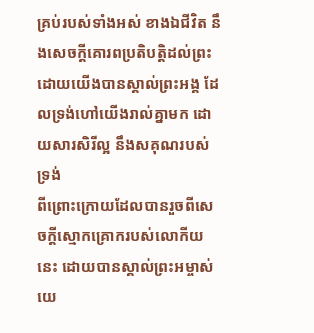គ្រប់របស់ទាំងអស់ ខាងឯជីវិត នឹងសេចក្ដីគោរពប្រតិបត្តិដល់ព្រះ ដោយយើងបានស្គាល់ព្រះអង្គ ដែលទ្រង់ហៅយើងរាល់គ្នាមក ដោយសារសិរីល្អ នឹងសគុណរបស់ទ្រង់
ពីព្រោះក្រោយដែលបានរួចពីសេចក្ដីស្មោកគ្រោករបស់លោកីយនេះ ដោយបានស្គាល់ព្រះអម្ចាស់យេ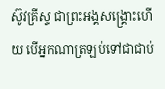ស៊ូវគ្រីស្ទ ជាព្រះអង្គសង្គ្រោះហើយ បើអ្នកណាត្រឡប់ទៅជាជាប់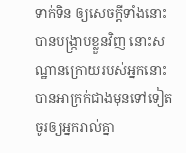ទាក់ទិន ឲ្យសេចក្ដីទាំងនោះបានបង្រ្កាបខ្លួនវិញ នោះសណ្ឋានក្រោយរបស់អ្នកនោះ បានអាក្រក់ជាងមុនទៅទៀត
ចូរឲ្យអ្នករាល់គ្នា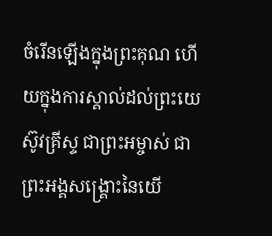ចំរើនឡើងក្នុងព្រះគុណ ហើយក្នុងការស្គាល់ដល់ព្រះយេស៊ូវគ្រីស្ទ ជាព្រះអម្ចាស់ ជាព្រះអង្គសង្គ្រោះនៃយើ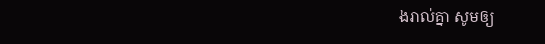ងរាល់គ្នា សូមឲ្យ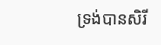ទ្រង់បានសិរី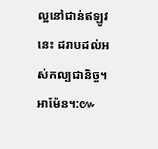ល្អនៅជាន់ឥឡូវនេះ ដរាបដល់អស់កល្បជានិច្ច។ អាម៉ែន។:៚